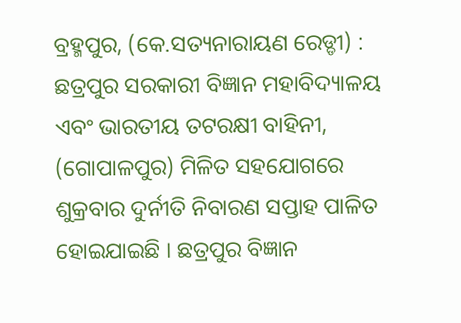ବ୍ରହ୍ମପୁର, (କେ.ସତ୍ୟନାରାୟଣ ରେଡ୍ଡୀ) : ଛତ୍ରପୁର ସରକାରୀ ବିଜ୍ଞାନ ମହାବିଦ୍ୟାଳୟ ଏବଂ ଭାରତୀୟ ତଟରକ୍ଷୀ ବାହିନୀ, (ଗୋପାଳପୁର) ମିଳିତ ସହଯୋଗରେ ଶୁକ୍ରବାର ଦୁର୍ନୀତି ନିବାରଣ ସପ୍ତାହ ପାଳିତ ହୋଇଯାଇଛି । ଛତ୍ରପୁର ବିଜ୍ଞାନ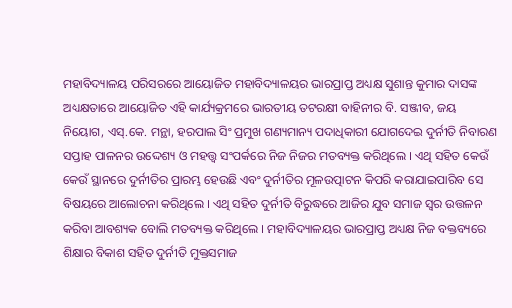ମହାବିଦ୍ୟାଳୟ ପରିସରରେ ଆୟୋଜିତ ମହାବିଦ୍ୟାଳୟର ଭାରପ୍ରାପ୍ତ ଅଧ୍ୟକ୍ଷ ସୁଶାନ୍ତ କୁମାର ଦାସଙ୍କ ଅଧ୍ୟକ୍ଷତାରେ ଆୟୋଜିତ ଏହି କାର୍ଯ୍ୟକ୍ରମରେ ଭାରତୀୟ ତଟରକ୍ଷୀ ବାହିନୀର ବି. ସଞ୍ଜୀବ, ଜୟ ନିୟୋଗ, ଏସ୍.କେ. ମନ୍ଥା, ହରପାଲ ସିଂ ପ୍ରମୁଖ ଗଣ୍ୟମାନ୍ୟ ପଦାଧିକାରୀ ଯୋଗଦେଇ ଦୁର୍ନୀତି ନିବାରଣ ସପ୍ତାହ ପାଳନର ଉଦ୍ଦେଶ୍ୟ ଓ ମହତ୍ତ୍ୱ ସଂପର୍କରେ ନିଜ ନିଜର ମତବ୍ୟକ୍ତ କରିଥିଲେ । ଏଥି ସହିତ କେଉଁ କେଉଁ ସ୍ଥାନରେ ଦୁର୍ନୀତିର ପ୍ରାରମ୍ଭ ହେଉଛି ଏବଂ ଦୁର୍ନୀତିର ମୂଳଉତ୍ପାଟନ କିପରି କରାଯାଇପାରିବ ସେ ବିଷୟରେ ଆଲୋଚନା କରିଥିଲେ । ଏଥି ସହିତ ଦୁର୍ନୀତି ବିରୁଦ୍ଧରେ ଆଜିର ଯୁବ ସମାଜ ସ୍ୱର ଉତ୍ତଳନ କରିବା ଆବଶ୍ୟକ ବୋଲି ମତବ୍ୟକ୍ତ କରିଥିଲେ । ମହାବିଦ୍ୟାଳୟର ଭାରପ୍ରାପ୍ତ ଅଧ୍ୟକ୍ଷ ନିଜ ବକ୍ତବ୍ୟରେ ଶିକ୍ଷାର ବିକାଶ ସହିତ ଦୁର୍ନୀତି ମୁକ୍ତସମାଜ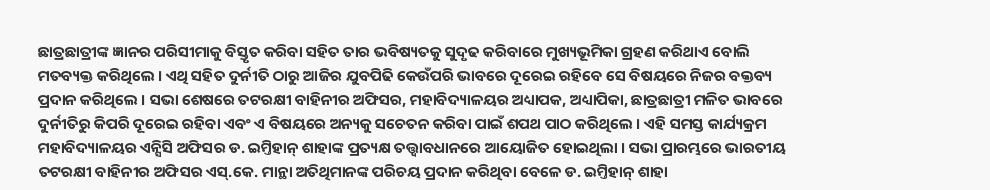ଛାତ୍ରଛାତ୍ରୀଙ୍କ ଜ୍ଞାନର ପରିସୀମାକୁ ବିସ୍ତୃତ କରିବା ସହିତ ତାର ଭବିଷ୍ୟତକୁ ସୁଦୃଢ କରିବାରେ ମୁଖ୍ୟଭୂମିକା ଗ୍ରହଣ କରିଥାଏ ବୋଲି ମତବ୍ୟକ୍ତ କରିଥିଲେ । ଏଥି ସହିତ ଦୁର୍ନୀତି ଠାରୁ ଆଜିର ଯୁବପିଢି କେଉଁପରି ଭାବରେ ଦୂରେଇ ରହିବେ ସେ ବିଷୟରେ ନିଜର ବକ୍ତବ୍ୟ ପ୍ରଦାନ କରିଥିଲେ । ସଭା ଶେଷରେ ତଟରକ୍ଷୀ ବାହିନୀର ଅଫିସର, ମହାବିଦ୍ୟାଳୟର ଅଧ୍ୟାପକ, ଅଧ୍ୟାପିକା, ଛାତ୍ରଛାତ୍ରୀ ମଳିତ ଭାବରେ ଦୁର୍ନୀତିରୁ କିପରି ଦୂରେଇ ରହିବା ଏବଂ ଏ ବିଷୟରେ ଅନ୍ୟକୁ ସଚେତନ କରିବା ପାଇଁ ଶପଥ ପାଠ କରିଥିଲେ । ଏହି ସମସ୍ତ କାର୍ଯ୍ୟକ୍ରମ ମହାବିଦ୍ୟାଳୟର ଏନ୍ସିସି ଅଫିସର ଡ. ଇମ୍ତିହାନ୍ ଶାହାଙ୍କ ପ୍ରତ୍ୟକ୍ଷ ତତ୍ତ୍ୱାବଧାନରେ ଆୟୋଜିତ ହୋଇଥିଲା । ସଭା ପ୍ରାରମ୍ଭରେ ଭାରତୀୟ ତଟରକ୍ଷୀ ବାହିନୀର ଅଫିସର ଏସ୍.କେ. ମାନ୍ଥା ଅତିଥିମାନଙ୍କ ପରିଚୟ ପ୍ରଦାନ କରିଥିବା ବେଳେ ଡ. ଇମ୍ତିହାନ୍ ଶାହା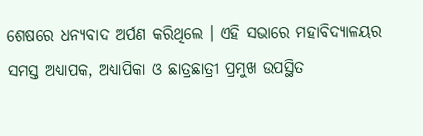ଶେଷରେ ଧନ୍ୟବାଦ ଅର୍ପଣ କରିଥିଲେ । ଏହି ସଭାରେ ମହାବିଦ୍ୟାଳୟର ସମସ୍ତ ଅଧ୍ୟାପକ, ଅଧ୍ୟାପିକା ଓ ଛାତ୍ରଛାତ୍ରୀ ପ୍ରମୁଖ ଉପସ୍ଥିତ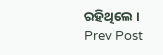ରହିଥିଲେ ।
Prev Post